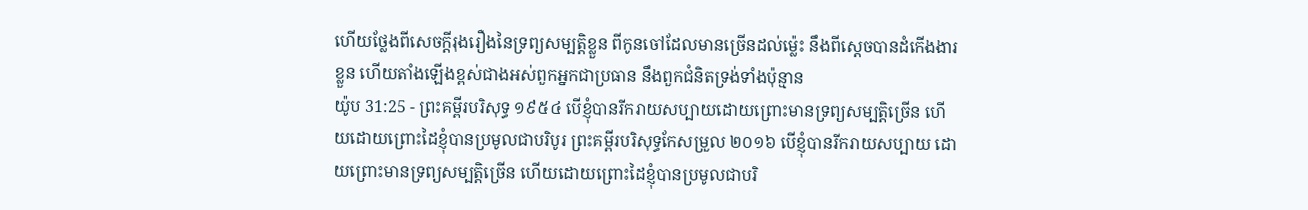ហើយថ្លែងពីសេចក្ដីរុងរឿងនៃទ្រព្យសម្បត្តិខ្លួន ពីកូនចៅដែលមានច្រើនដល់ម៉្លេះ នឹងពីស្តេចបានដំកើងងារខ្លួន ហើយតាំងឡើងខ្ពស់ជាងអស់ពួកអ្នកជាប្រធាន នឹងពួកជំនិតទ្រង់ទាំងប៉ុន្មាន
យ៉ូប 31:25 - ព្រះគម្ពីរបរិសុទ្ធ ១៩៥៤ បើខ្ញុំបានរីករាយសប្បាយដោយព្រោះមានទ្រព្យសម្បត្តិច្រើន ហើយដោយព្រោះដៃខ្ញុំបានប្រមូលជាបរិបូរ ព្រះគម្ពីរបរិសុទ្ធកែសម្រួល ២០១៦ បើខ្ញុំបានរីករាយសប្បាយ ដោយព្រោះមានទ្រព្យសម្បត្តិច្រើន ហើយដោយព្រោះដៃខ្ញុំបានប្រមូលជាបរិ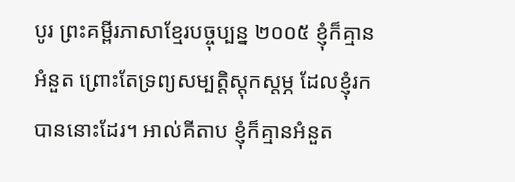បូរ ព្រះគម្ពីរភាសាខ្មែរបច្ចុប្បន្ន ២០០៥ ខ្ញុំក៏គ្មានអំនួត ព្រោះតែទ្រព្យសម្បត្តិស្ដុកស្ដម្ភ ដែលខ្ញុំរកបាននោះដែរ។ អាល់គីតាប ខ្ញុំក៏គ្មានអំនួត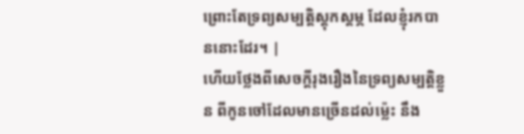ព្រោះតែទ្រព្យសម្បត្តិស្ដុកស្ដម្ភ ដែលខ្ញុំរកបាននោះដែរ។ |
ហើយថ្លែងពីសេចក្ដីរុងរឿងនៃទ្រព្យសម្បត្តិខ្លួន ពីកូនចៅដែលមានច្រើនដល់ម៉្លេះ នឹង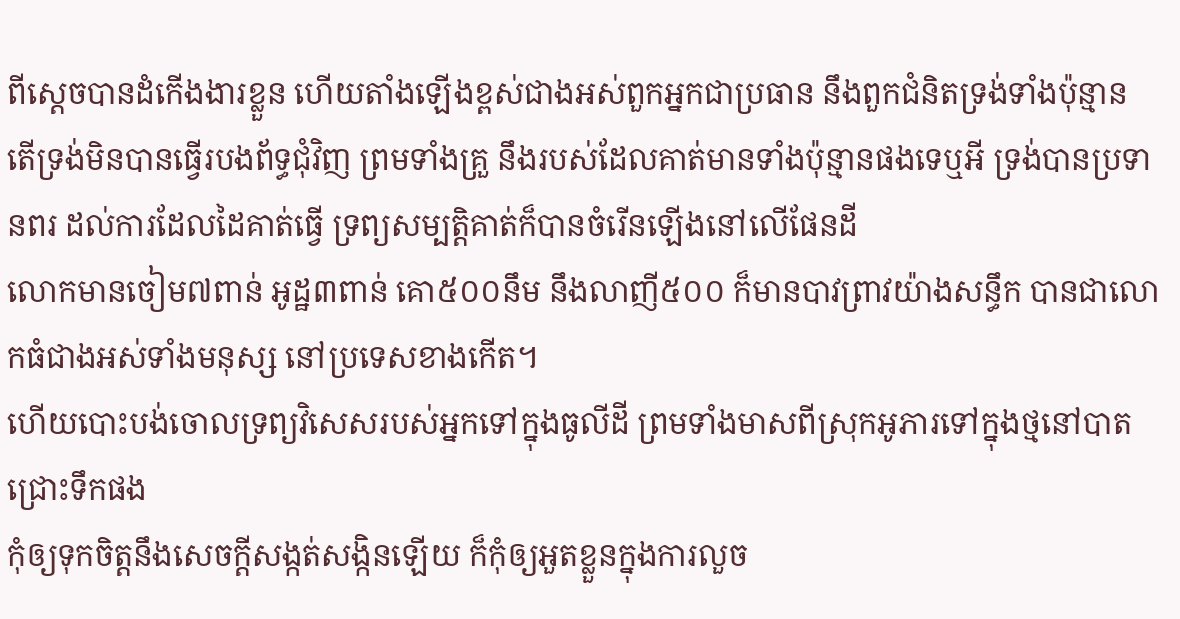ពីស្តេចបានដំកើងងារខ្លួន ហើយតាំងឡើងខ្ពស់ជាងអស់ពួកអ្នកជាប្រធាន នឹងពួកជំនិតទ្រង់ទាំងប៉ុន្មាន
តើទ្រង់មិនបានធ្វើរបងព័ទ្ធជុំវិញ ព្រមទាំងគ្រួ នឹងរបស់ដែលគាត់មានទាំងប៉ុន្មានផងទេឬអី ទ្រង់បានប្រទានពរ ដល់ការដែលដៃគាត់ធ្វើ ទ្រព្យសម្បត្តិគាត់ក៏បានចំរើនឡើងនៅលើផែនដី
លោកមានចៀម៧ពាន់ អូដ្ឋ៣ពាន់ គោ៥០០នឹម នឹងលាញី៥០០ ក៏មានបាវព្រាវយ៉ាងសន្ធឹក បានជាលោកធំជាងអស់ទាំងមនុស្ស នៅប្រទេសខាងកើត។
ហើយបោះបង់ចោលទ្រព្យវិសេសរបស់អ្នកទៅក្នុងធូលីដី ព្រមទាំងមាសពីស្រុកអូភារទៅក្នុងថ្មនៅបាតជ្រោះទឹកផង
កុំឲ្យទុកចិត្តនឹងសេចក្ដីសង្កត់សង្កិនឡើយ ក៏កុំឲ្យអួតខ្លួនក្នុងការលួច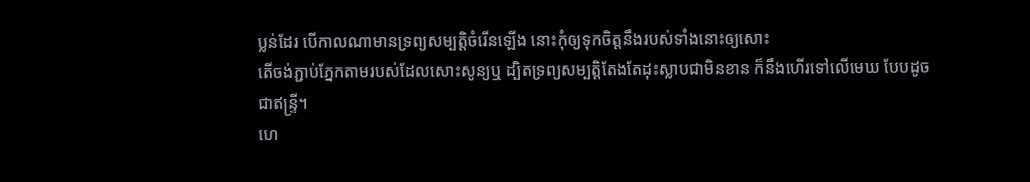ប្លន់ដែរ បើកាលណាមានទ្រព្យសម្បត្តិចំរើនឡើង នោះកុំឲ្យទុកចិត្តនឹងរបស់ទាំងនោះឲ្យសោះ
តើចង់ភ្ជាប់ភ្នែកតាមរបស់ដែលសោះសូន្យឬ ដ្បិតទ្រព្យសម្បត្តិតែងតែដុះស្លាបជាមិនខាន ក៏នឹងហើរទៅលើមេឃ បែបដូចជាឥន្ទ្រី។
ហេ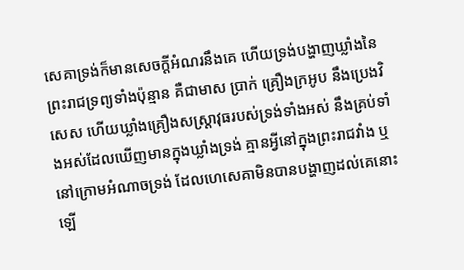សេគាទ្រង់ក៏មានសេចក្ដីអំណរនឹងគេ ហើយទ្រង់បង្ហាញឃ្លាំងនៃព្រះរាជទ្រព្យទាំងប៉ុន្មាន គឺជាមាស ប្រាក់ គ្រឿងក្រអូប នឹងប្រេងវិសេស ហើយឃ្លាំងគ្រឿងសស្ត្រាវុធរបស់ទ្រង់ទាំងអស់ នឹងគ្រប់ទាំងអស់ដែលឃើញមានក្នុងឃ្លាំងទ្រង់ គ្មានអ្វីនៅក្នុងព្រះរាជវាំង ឬនៅក្រោមអំណាចទ្រង់ ដែលហេសេគាមិនបានបង្ហាញដល់គេនោះឡើ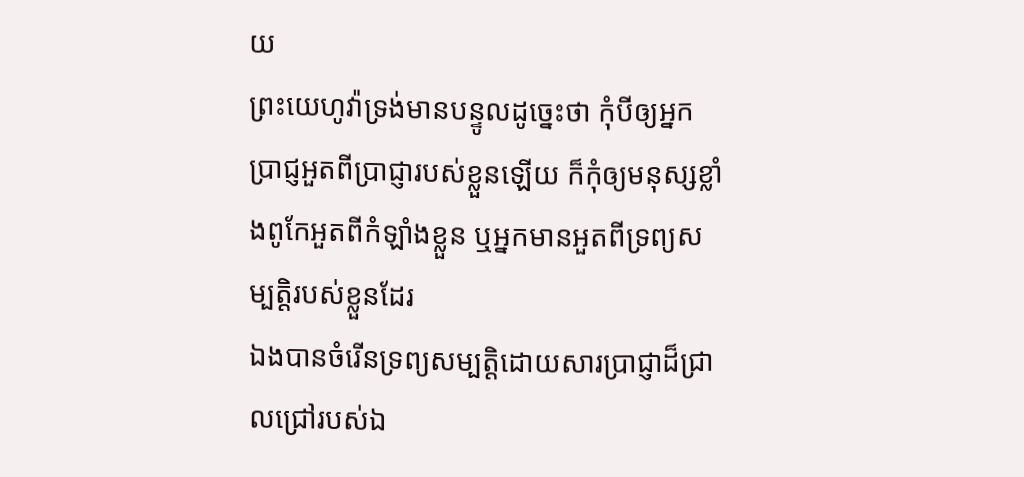យ
ព្រះយេហូវ៉ាទ្រង់មានបន្ទូលដូច្នេះថា កុំបីឲ្យអ្នកប្រាជ្ញអួតពីប្រាជ្ញារបស់ខ្លួនឡើយ ក៏កុំឲ្យមនុស្សខ្លាំងពូកែអួតពីកំឡាំងខ្លួន ឬអ្នកមានអួតពីទ្រព្យសម្បត្តិរបស់ខ្លួនដែរ
ឯងបានចំរើនទ្រព្យសម្បត្តិដោយសារប្រាជ្ញាដ៏ជ្រាលជ្រៅរបស់ឯ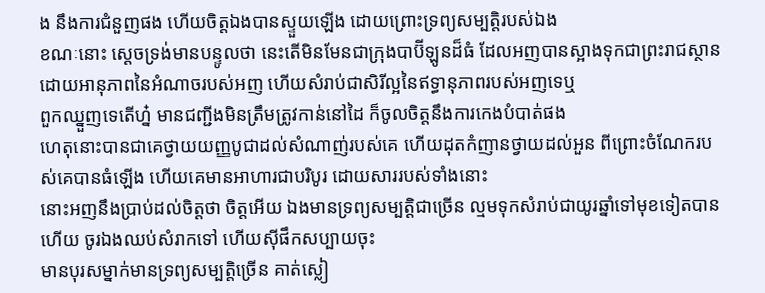ង នឹងការជំនួញផង ហើយចិត្តឯងបានស្ទួយឡើង ដោយព្រោះទ្រព្យសម្បត្តិរបស់ឯង
ខណៈនោះ ស្តេចទ្រង់មានបន្ទូលថា នេះតើមិនមែនជាក្រុងបាប៊ីឡូនដ៏ធំ ដែលអញបានស្អាងទុកជាព្រះរាជស្ថាន ដោយអានុភាពនៃអំណាចរបស់អញ ហើយសំរាប់ជាសិរីល្អនៃឥទ្ធានុភាពរបស់អញទេឬ
ពួកឈ្នួញទេតើហ្ន៎ មានជញ្ជីងមិនត្រឹមត្រូវកាន់នៅដៃ ក៏ចូលចិត្តនឹងការកេងបំបាត់ផង
ហេតុនោះបានជាគេថ្វាយយញ្ញបូជាដល់សំណាញ់របស់គេ ហើយដុតកំញានថ្វាយដល់អួន ពីព្រោះចំណែករបស់គេបានធំឡើង ហើយគេមានអាហារជាបរិបូរ ដោយសាររបស់ទាំងនោះ
នោះអញនឹងប្រាប់ដល់ចិត្តថា ចិត្តអើយ ឯងមានទ្រព្យសម្បត្តិជាច្រើន ល្មមទុកសំរាប់ជាយូរឆ្នាំទៅមុខទៀតបានហើយ ចូរឯងឈប់សំរាកទៅ ហើយស៊ីផឹកសប្បាយចុះ
មានបុរសម្នាក់មានទ្រព្យសម្បត្តិច្រើន គាត់ស្លៀ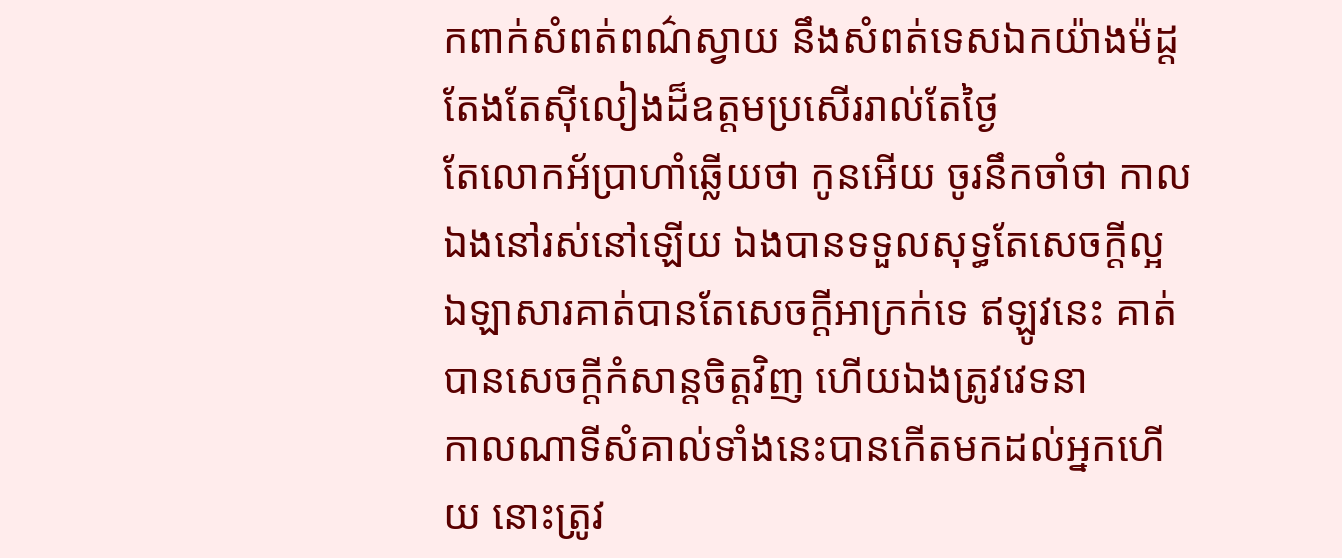កពាក់សំពត់ពណ៌ស្វាយ នឹងសំពត់ទេសឯកយ៉ាងម៉ដ្ត តែងតែស៊ីលៀងដ៏ឧត្តមប្រសើររាល់តែថ្ងៃ
តែលោកអ័ប្រាហាំឆ្លើយថា កូនអើយ ចូរនឹកចាំថា កាលឯងនៅរស់នៅឡើយ ឯងបានទទួលសុទ្ធតែសេចក្ដីល្អ ឯឡាសារគាត់បានតែសេចក្ដីអាក្រក់ទេ ឥឡូវនេះ គាត់បានសេចក្ដីកំសាន្តចិត្តវិញ ហើយឯងត្រូវវេទនា
កាលណាទីសំគាល់ទាំងនេះបានកើតមកដល់អ្នកហើយ នោះត្រូវ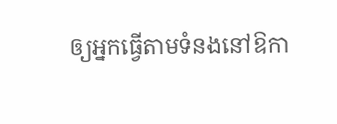ឲ្យអ្នកធ្វើតាមទំនងនៅឱកា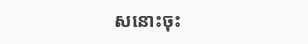សនោះចុះ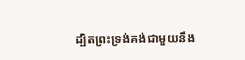ដ្បិតព្រះទ្រង់គង់ជាមួយនឹង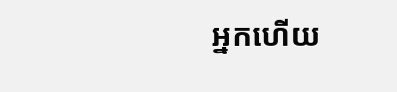អ្នកហើយ